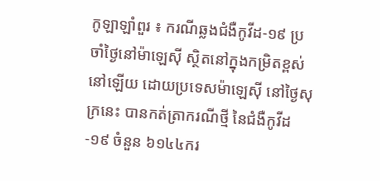កូឡាឡាំពួរ ៖ ករណីឆ្លងជំងឺកូវីដ-១៩ ប្រចាំថ្ងៃនៅម៉ាឡេស៊ី ស្ថិតនៅក្នុងកម្រិតខ្ពស់នៅឡើយ ដោយប្រទេសម៉ាឡេស៊ី នៅថ្ងៃសុក្រនេះ បានកត់ត្រាករណីថ្មី នៃជំងឺកូវីដ-១៩ ចំនួន ៦១៤៤ករ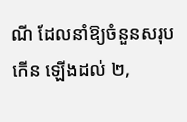ណី ដែលនាំឱ្យចំនួនសរុបកើន ឡើងដល់ ២,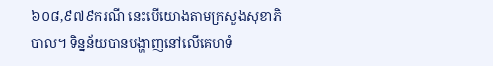៦០៨,៩៧៩ករណី នេះបើយោងតាមក្រសួងសុខាភិបាល។ ទិន្នន័យបានបង្ហាញនៅលើគេហទំ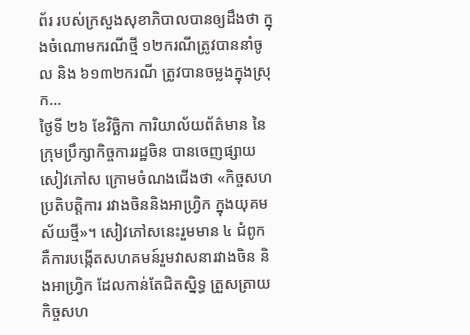ព័រ របស់ក្រសួងសុខាភិបាលបានឲ្យដឹងថា ក្នុងចំណោមករណីថ្មី ១២ករណីត្រូវបាននាំចូល និង ៦១៣២ករណី ត្រូវបានចម្លងក្នុងស្រុក...
ថ្ងៃទី ២៦ ខែវិច្ឆិកា ការិយាល័យព័ត៌មាន នៃក្រុមប្រឹក្សាកិច្ចការរដ្ឋចិន បានចេញផ្សាយសៀវភៅស ក្រោមចំណងជើងថា «កិច្ចសហប្រតិបត្តិការ រវាងចិននិងអាហ្វ្រិក ក្នុងយុគមស័យថ្មី»។ សៀវភៅសនេះរួមមាន ៤ ជំពូក គឺការបង្កើតសហគមន៍រួមវាសនារវាងចិន និងអាហ្វ្រិក ដែលកាន់តែជិតស្និទ្ធ ត្រួសត្រាយកិច្ចសហ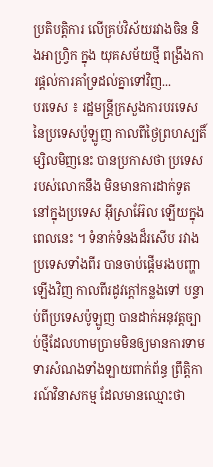ប្រតិបត្តិការ លើគ្រប់វិស័យរវាងចិន និងអាហ្វ្រិក ក្នុង យុគសម័យថ្មី ពង្រឹងការផ្តល់ការគាំទ្រដល់គ្នាទៅវិញ...
បរទេស ៖ រដ្ឋមន្ត្រីក្រសួងការបរទេស នៃប្រទេសប៉ូឡូញ កាលពីថ្ងៃព្រហស្បតិ៍ម្សិលមិញនេះ បានប្រកាសថា ប្រទេសរបស់លោកនឹង មិនមានការដាក់ទូតនៅក្នុងប្រទេស អ៊ីស្រាអ៊ែល ឡើយក្នុងពេលនេះ ។ ទំនាក់ទំនងដ៏រសើប រវាងប្រទេសទាំងពីរ បានចាប់ផ្តើមរងបញ្ហាឡើងវិញ កាលពីរដូវក្តៅកន្លងទៅ បន្ទាប់ពីប្រទេសប៉ូឡូញ បានដាក់អនុវត្តច្បាប់ថ្មីដែលហាមប្រាមមិនឲ្យមានការទាមទារសំណងទាំងឡាយពាក់ព័ន្ធ ព្រឹត្តិការណ៍វិនាសកម្ម ដែលមានឈ្មោះថា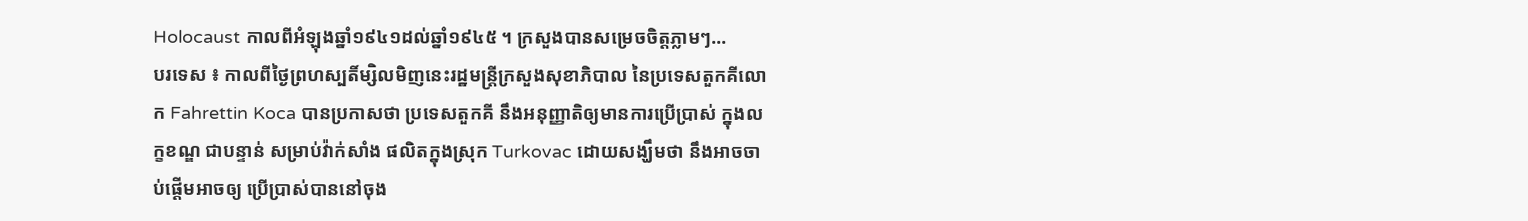Holocaust កាលពីអំឡុងឆ្នាំ១៩៤១ដល់ឆ្នាំ១៩៤៥ ។ ក្រសួងបានសម្រេចចិត្តភ្លាមៗ...
បរទេស ៖ កាលពីថ្ងៃព្រហស្បតិ៍ម្សិលមិញនេះរដ្ឋមន្ត្រីក្រសួងសុខាភិបាល នៃប្រទេសតួកគីលោក Fahrettin Koca បានប្រកាសថា ប្រទេសតួកគី នឹងអនុញ្ញាតិឲ្យមានការប្រើប្រាស់ ក្នុងលក្ខខណ្ឌ ជាបន្ទាន់ សម្រាប់វ៉ាក់សាំង ផលិតក្នុងស្រុក Turkovac ដោយសង្ឃឹមថា នឹងអាចចាប់ផ្តើមអាចឲ្យ ប្រើប្រាស់បាននៅចុង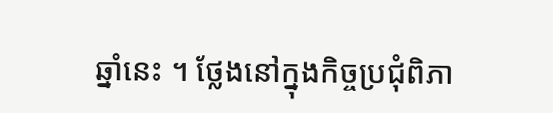ឆ្នាំនេះ ។ ថ្លែងនៅក្នុងកិច្ចប្រជុំពិភា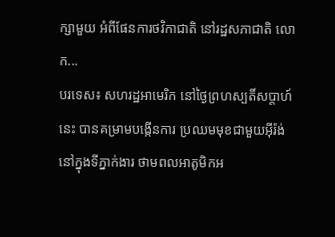ក្សាមួយ អំពីផែនការថវិកាជាតិ នៅរដ្ឋសភាជាតិ លោក...
បរទេស៖ សហរដ្ឋអាមេរិក នៅថ្ងៃព្រហស្បតិ៍សប្ដាហ៍នេះ បានគម្រាមបង្កើនការ ប្រឈមមុខជាមួយអ៊ីរ៉ង់ នៅក្នុងទីភ្នាក់ងារ ថាមពលអាតូមិកអ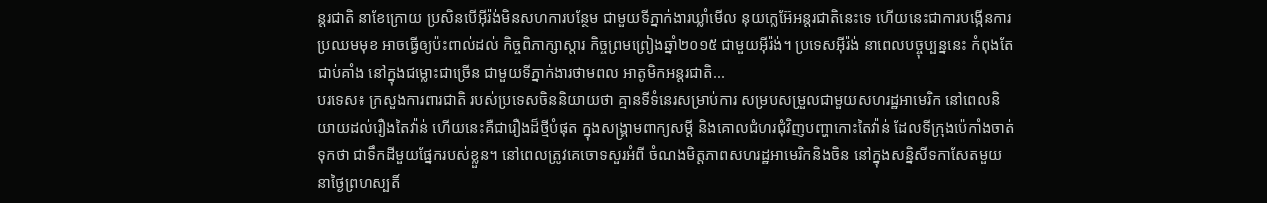ន្តរជាតិ នាខែក្រោយ ប្រសិនបើអ៊ីរ៉ង់មិនសហការបន្ថែម ជាមួយទីភ្នាក់ងារឃ្លាំមើល នុយក្លេអ៊ែអន្តរជាតិនេះទេ ហើយនេះជាការបង្កើនការប្រឈមមុខ អាចធ្វើឲ្យប៉ះពាល់ដល់ កិច្ចពិភាក្សាស្តារ កិច្ចព្រមព្រៀងឆ្នាំ២០១៥ ជាមួយអ៊ីរ៉ង់។ ប្រទេសអ៊ីរ៉ង់ នាពេលបច្ចុប្បន្ននេះ កំពុងតែជាប់គាំង នៅក្នុងជម្លោះជាច្រើន ជាមួយទីភ្នាក់ងារថាមពល អាតូមិកអន្តរជាតិ...
បរទេស៖ ក្រសួងការពារជាតិ របស់ប្រទេសចិននិយាយថា គ្មានទីទំនេរសម្រាប់ការ សម្របសម្រួលជាមួយសហរដ្ឋអាមេរិក នៅពេលនិយាយដល់រឿងតៃវ៉ាន់ ហើយនេះគឺជារឿងដ៏ថ្មីបំផុត ក្នុងសង្គ្រាមពាក្យសម្តី និងគោលជំហរជុំវិញបញ្ហាកោះតៃវ៉ាន់ ដែលទីក្រុងប៉េកាំងចាត់ទុកថា ជាទឹកដីមួយផ្នែករបស់ខ្លួន។ នៅពេលត្រូវគេចោទសួរអំពី ចំណងមិត្តភាពសហរដ្ឋអាមេរិកនិងចិន នៅក្នុងសន្និសីទកាសែតមួយ នាថ្ងៃព្រហស្បតិ៍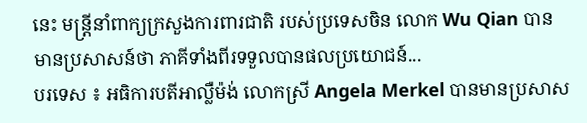នេះ មន្ត្រីនាំពាក្យក្រសួងការពារជាតិ របស់ប្រទេសចិន លោក Wu Qian បានមានប្រសាសន៍ថា ភាគីទាំងពីរទទួលបានផលប្រយោជន៍...
បរទេស ៖ អធិការបតីអាល្លឺម៉ង់ លោកស្រី Angela Merkel បានមានប្រសាស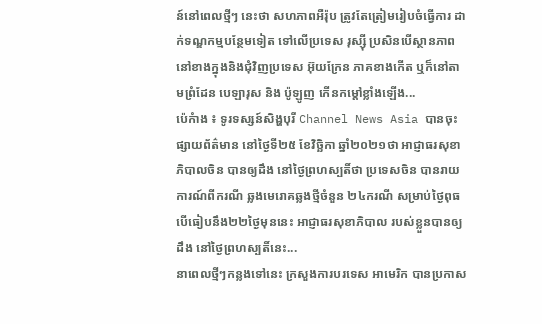ន៍នៅពេលថ្មីៗ នេះថា សហភាពអឺរ៉ុប ត្រូវតែត្រៀមរៀបចំធ្វើការ ដាក់ទណ្ឌកម្មបន្ថែមទៀត ទៅលើប្រទេស រុស្ស៊ី ប្រសិនបើស្ថានភាព នៅខាងក្នុងនិងជុំវិញប្រទេស អ៊ុយក្រែន ភាគខាងកើត ឬក៏នៅតាមព្រំដែន បេឡារុស និង ប៉ូឡូញ កើនកម្តៅខ្លាំងឡើង...
ប៉េកំាង ៖ ទូរទស្សន៍សិង្ហបុរី Channel News Asia បានចុះផ្សាយព័ត៌មាន នៅថ្ងៃទី២៥ ខែវិច្ឆិកា ឆ្នាំ២០២១ថា អាជ្ញាធរសុខាភិបាលចិន បានឲ្យដឹង នៅថ្ងៃព្រហស្បតិ៍ថា ប្រទេសចិន បានរាយការណ៍ពីករណី ឆ្លងមេរោគឆ្លងថ្មីចំនួន ២៤ករណី សម្រាប់ថ្ងៃពុធ បើធៀបនឹង២២ថ្ងៃមុននេះ អាជ្ញាធរសុខាភិបាល របស់ខ្លួនបានឲ្យដឹង នៅថ្ងៃព្រហស្បតិ៍នេះ...
នាពេលថ្មីៗកន្លងទៅនេះ ក្រសួងការបរទេស អាមេរិក បានប្រកាស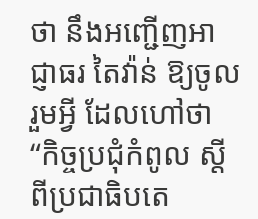ថា នឹងអញ្ជើញអាជ្ញាធរ តៃវ៉ាន់ ឱ្យចូលរួមអ្វី ដែលហៅថា “កិច្ចប្រជុំកំពូល ស្តីពីប្រជាធិបតេ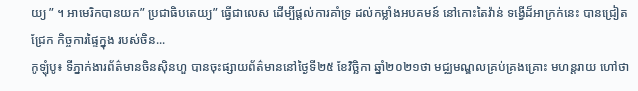យ្យ ” ។ អាមេរិកបានយក” ប្រជាធិបតេយ្យ” ធ្វើជាលេស ដើម្បីផ្តល់ការគាំទ្រ ដល់កម្លាំងអបគមន៍ នៅកោះតៃវ៉ាន់ ទង្វើដ៏អាក្រក់នេះ បានជ្រៀតជ្រែក កិច្ចការផ្ទៃក្នុង របស់ចិន...
កូឡុំបូ៖ ទីភ្នាក់ងារព័ត៌មានចិនស៊ិនហួ បានចុះផ្សាយព័ត៌មាននៅថ្ងៃទី២៥ ខែវិច្ឆិកា ឆ្នាំ២០២១ថា មជ្ឈមណ្ឌលគ្រប់គ្រងគ្រោះ មហន្តរាយ ហៅថា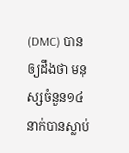(DMC) បានឲ្យដឹងថា មនុស្សចំនួន១៤នាក់បានស្លាប់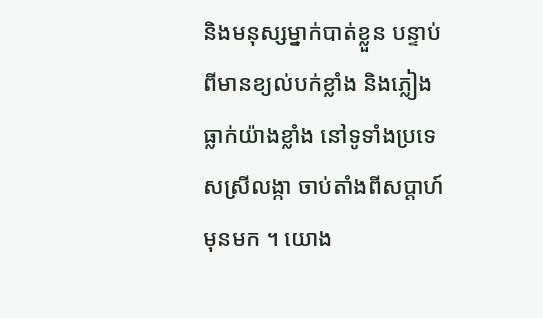និងមនុស្សម្នាក់បាត់ខ្លួន បន្ទាប់ពីមានខ្យល់បក់ខ្លាំង និងភ្លៀងធ្លាក់យ៉ាងខ្លាំង នៅទូទាំងប្រទេសស្រីលង្កា ចាប់តាំងពីសប្តាហ៍មុនមក ។ យោង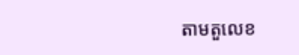តាមតួលេខ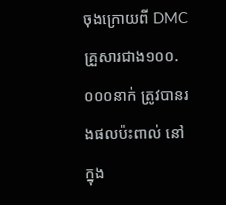ចុងក្រោយពី DMC គ្រួសារជាង១០០.០០០នាក់ ត្រូវបានរងផលប៉ះពាល់ នៅក្នុង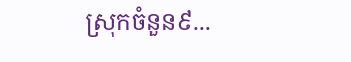ស្រុកចំនួន៩...